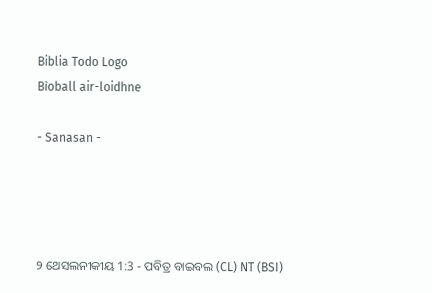Biblia Todo Logo
Bìoball air-loidhne

- Sanasan -




୨ ଥେସଲନୀକୀୟ 1:3 - ପବିତ୍ର ବାଇବଲ (CL) NT (BSI)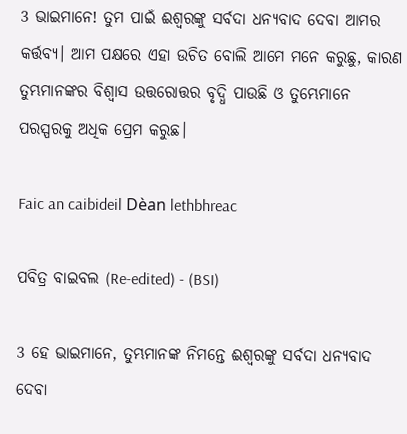3 ଭାଇମାନେ! ତୁମ ପାଇଁ ଈଶ୍ୱରଙ୍କୁ ସର୍ବଦା ଧନ୍ୟବାଦ ଦେବା ଆମର କର୍ତ୍ତବ୍ୟ। ଆମ ପକ୍ଷରେ ଏହା ଉଚିତ ବୋଲି ଆମେ ମନେ କରୁଛୁ, କାରଣ ତୁମ୍ଭମାନଙ୍କର ବିଶ୍ୱାସ ଉତ୍ତରୋତ୍ତର ବୃଦ୍ଧି ପାଉଛି ଓ ତୁମ୍ଭେମାନେ ପରସ୍ପରକୁ ଅଧିକ ପ୍ରେମ କରୁଛ।

Faic an caibideil Dèan lethbhreac

ପବିତ୍ର ବାଇବଲ (Re-edited) - (BSI)

3 ହେ ଭାଇମାନେ, ତୁମ୍ଭମାନଙ୍କ ନିମନ୍ତେ ଈଶ୍ଵରଙ୍କୁ ସର୍ବଦା ଧନ୍ୟବାଦ ଦେବା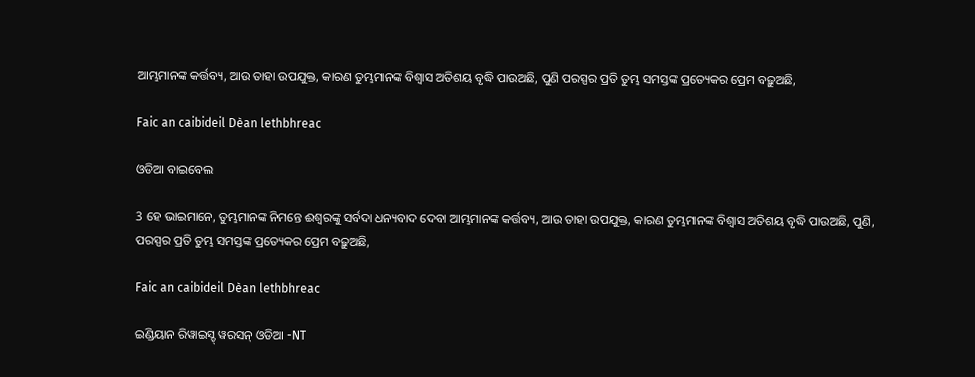ଆମ୍ଭମାନଙ୍କ କର୍ତ୍ତବ୍ୟ, ଆଉ ତାହା ଉପଯୁକ୍ତ, କାରଣ ତୁମ୍ଭମାନଙ୍କ ବିଶ୍ଵାସ ଅତିଶୟ ବୃଦ୍ଧି ପାଉଅଛି, ପୁଣି ପରସ୍ପର ପ୍ରତି ତୁମ୍ଭ ସମସ୍ତଙ୍କ ପ୍ରତ୍ୟେକର ପ୍ରେମ ବଢ଼ୁଅଛି,

Faic an caibideil Dèan lethbhreac

ଓଡିଆ ବାଇବେଲ

3 ହେ ଭାଇମାନେ, ତୁମ୍ଭମାନଙ୍କ ନିମନ୍ତେ ଈଶ୍ୱରଙ୍କୁ ସର୍ବଦା ଧନ୍ୟବାଦ ଦେବା ଆମ୍ଭମାନଙ୍କ କର୍ତ୍ତବ୍ୟ, ଆଉ ତାହା ଉପଯୁକ୍ତ, କାରଣ ତୁମ୍ଭମାନଙ୍କ ବିଶ୍ୱାସ ଅତିଶୟ ବୃଦ୍ଧି ପାଉଅଛି, ପୁଣି, ପରସ୍ପର ପ୍ରତି ତୁମ୍ଭ ସମସ୍ତଙ୍କ ପ୍ରତ୍ୟେକର ପ୍ରେମ ବଢ଼ୁଅଛି,

Faic an caibideil Dèan lethbhreac

ଇଣ୍ଡିୟାନ ରିୱାଇସ୍ଡ୍ ୱରସନ୍ ଓଡିଆ -NT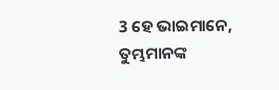3 ହେ ଭାଇମାନେ, ତୁମ୍ଭମାନଙ୍କ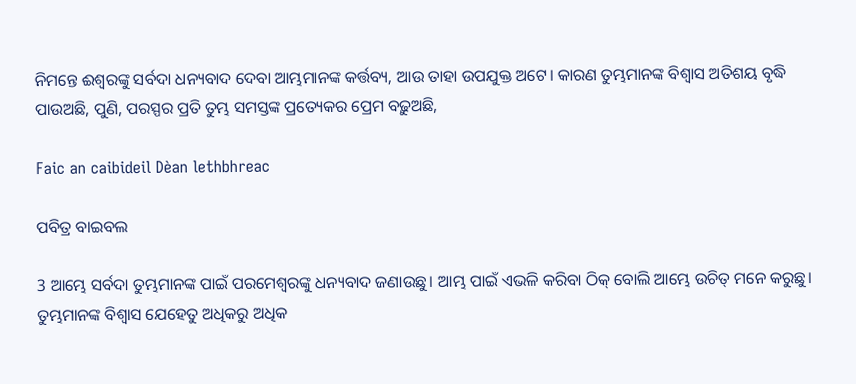ନିମନ୍ତେ ଈଶ୍ବରଙ୍କୁ ସର୍ବଦା ଧନ୍ୟବାଦ ଦେବା ଆମ୍ଭମାନଙ୍କ କର୍ତ୍ତବ୍ୟ, ଆଉ ତାହା ଉପଯୁକ୍ତ ଅଟେ। କାରଣ ତୁମ୍ଭମାନଙ୍କ ବିଶ୍ୱାସ ଅତିଶୟ ବୃଦ୍ଧି ପାଉଅଛି, ପୁଣି, ପରସ୍ପର ପ୍ରତି ତୁମ୍ଭ ସମସ୍ତଙ୍କ ପ୍ରତ୍ୟେକର ପ୍ରେମ ବଢ଼ୁଅଛି,

Faic an caibideil Dèan lethbhreac

ପବିତ୍ର ବାଇବଲ

3 ଆମ୍ଭେ ସର୍ବଦା ତୁମ୍ଭମାନଙ୍କ ପାଇଁ ପରମେଶ୍ୱରଙ୍କୁ ଧନ୍ୟବାଦ ଜଣାଉଛୁ। ଆମ୍ଭ ପାଇଁ ଏଭଳି କରିବା ଠିକ୍ ବୋଲି ଆମ୍ଭେ ଉଚିତ୍ ମନେ କରୁଛୁ। ତୁମ୍ଭମାନଙ୍କ ବିଶ୍ୱାସ ଯେହେତୁ ଅଧିକରୁ ଅଧିକ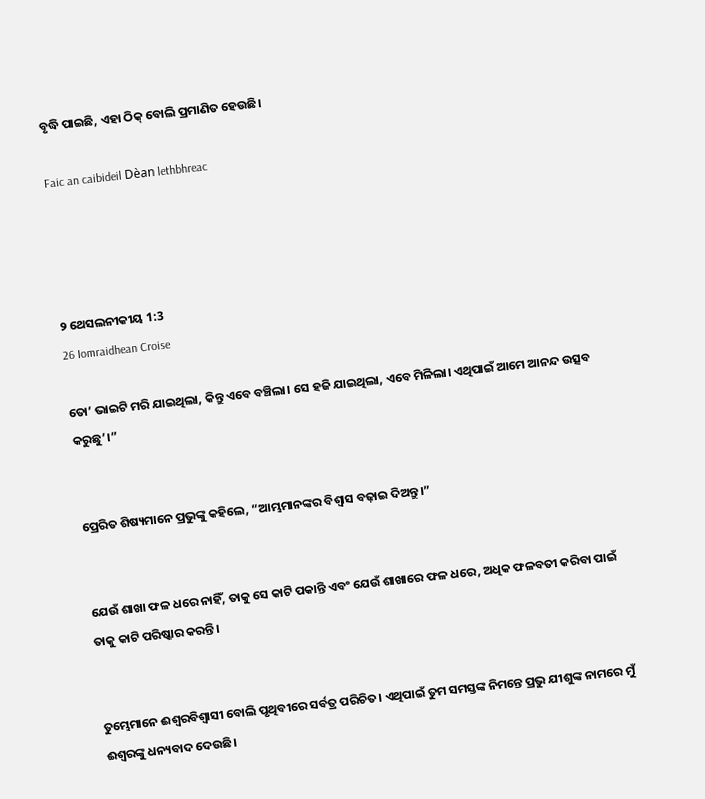ବୃଦ୍ଧି ପାଇଛି, ଏହା ଠିକ୍ ବୋଲି ପ୍ରମାଣିତ ହେଉଛି।

Faic an caibideil Dèan lethbhreac




୨ ଥେସଲନୀକୀୟ 1:3
26 Iomraidhean Croise

ତୋ’ ଭାଇଟି ମରି ଯାଇଥିଲା, କିନ୍ତୁ ଏବେ ବଞ୍ଚିଲା। ସେ ହଜି ଯାଇଥିଲା, ଏବେ ମିଳିଲା। ଏଥିପାଇଁ ଆମେ ଆନନ୍ଦ ଉତ୍ସବ କରୁଛୁ’।”


ପ୍ରେରିତ ଶିଷ୍ୟମାନେ ପ୍ରଭୁଙ୍କୁ କହିଲେ, “ଆମ୍ଭମାନଙ୍କର ବିଶ୍ୱାସ ବଢ଼ାଇ ଦିଅନ୍ତୁ।”


ଯେଉଁ ଶାଖା ଫଳ ଧରେ ନାହିଁ, ତାକୁ ସେ କାଟି ପକାନ୍ତି ଏବଂ ଯେଉଁ ଶାଖାରେ ଫଳ ଧରେ, ଅଧିକ ଫଳବତୀ କରିବା ପାଇଁ ତାକୁ କାଟି ପରିଷ୍କାର କରନ୍ତି।


ତୁମ୍ଭେମାନେ ଈଶ୍ୱରବିଶ୍ୱାସୀ ବୋଲି ପୃଥିବୀରେ ସର୍ବତ୍ର ପରିଚିତ। ଏଥିପାଇଁ ତୁମ ସମସ୍ତଙ୍କ ନିମନ୍ତେ ପ୍ରଭୁ ଯୀଶୁଙ୍କ ନାମରେ ମୁଁ ଈଶ୍ୱରଙ୍କୁ ଧନ୍ୟବାଦ ଦେଉଛି।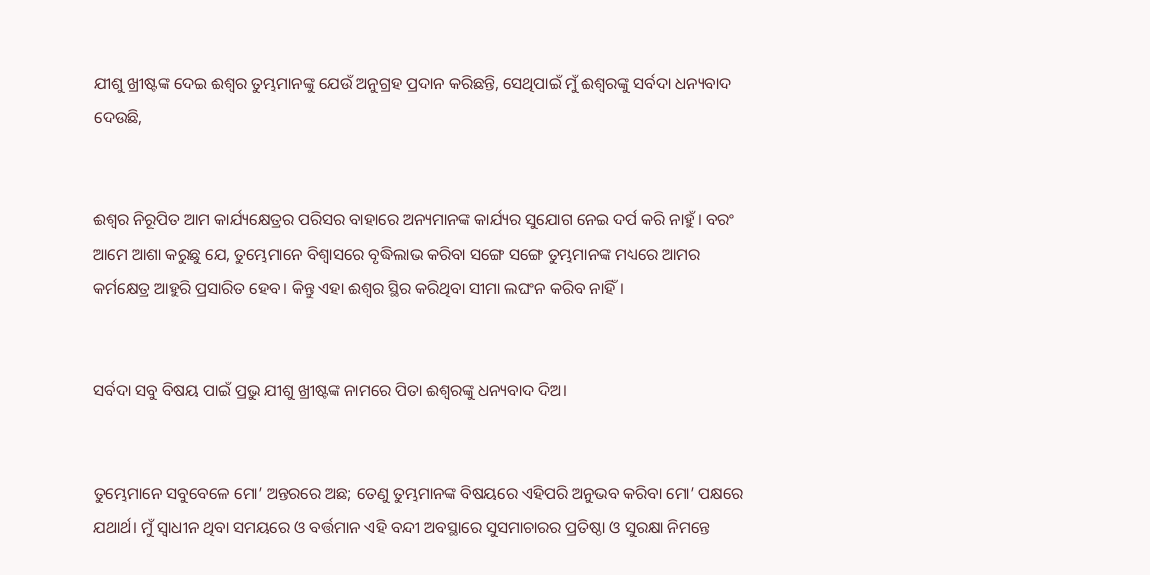ଯୀଶୁ ଖ୍ରୀଷ୍ଟଙ୍କ ଦେଇ ଈଶ୍ୱର ତୁମ୍ଭମାନଙ୍କୁ ଯେଉଁ ଅନୁଗ୍ରହ ପ୍ରଦାନ କରିଛନ୍ତି, ସେଥିପାଇଁ ମୁଁ ଈଶ୍ୱରଙ୍କୁ ସର୍ବଦା ଧନ୍ୟବାଦ ଦେଉଛି,


ଈଶ୍ୱର ନିରୂପିତ ଆମ କାର୍ଯ୍ୟକ୍ଷେତ୍ରର ପରିସର ବାହାରେ ଅନ୍ୟମାନଙ୍କ କାର୍ଯ୍ୟର ସୁଯୋଗ ନେଇ ଦର୍ପ କରି ନାହୁଁ। ବରଂ ଆମେ ଆଶା କରୁଛୁ ଯେ, ତୁମ୍ଭେମାନେ ବିଶ୍ୱାସରେ ବୃଦ୍ଧିଲାଭ କରିବା ସଙ୍ଗେ ସଙ୍ଗେ ତୁମ୍ଭମାନଙ୍କ ମଧ୍ୟରେ ଆମର କର୍ମକ୍ଷେତ୍ର ଆହୁରି ପ୍ରସାରିତ ହେବ। କିନ୍ତୁ ଏହା ଈଶ୍ୱର ସ୍ଥିର କରିଥିବା ସୀମା ଲଘଂନ କରିବ ନାହିଁ।


ସର୍ବଦା ସବୁ ବିଷୟ ପାଇଁ ପ୍ରଭୁ ଯୀଶୁ ଖ୍ରୀଷ୍ଟଙ୍କ ନାମରେ ପିତା ଈଶ୍ୱରଙ୍କୁ ଧନ୍ୟବାଦ ଦିଅ।


ତୁମ୍ଭେମାନେ ସବୁବେଳେ ମୋ’ ଅନ୍ତରରେ ଅଛ; ତେଣୁ ତୁମ୍ଭମାନଙ୍କ ବିଷୟରେ ଏହିପରି ଅନୁଭବ କରିବା ମୋ’ ପକ୍ଷରେ ଯଥାର୍ଥ। ମୁଁ ସ୍ୱାଧୀନ ଥିବା ସମୟରେ ଓ ବର୍ତ୍ତମାନ ଏହି ବନ୍ଦୀ ଅବସ୍ଥାରେ ସୁସମାଚାରର ପ୍ରତିଷ୍ଠା ଓ ସୁରକ୍ଷା ନିମନ୍ତେ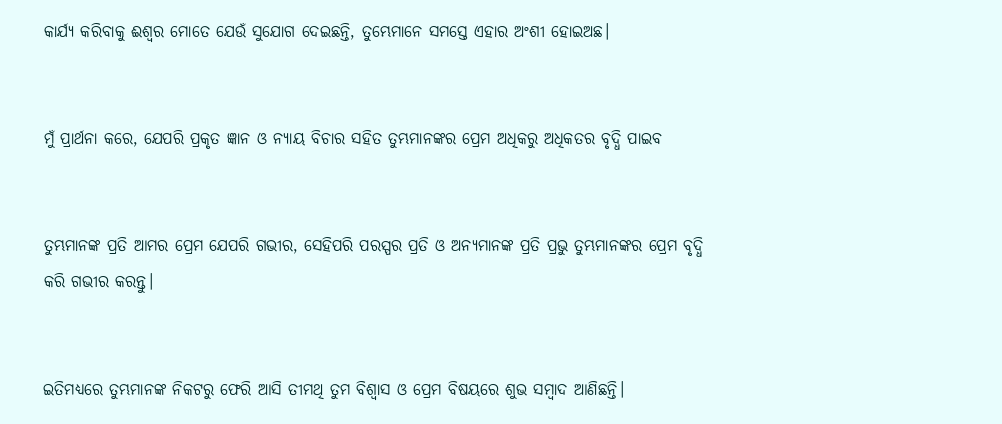କାର୍ଯ୍ୟ କରିବାକୁ ଈଶ୍ୱର ମୋତେ ଯେଉଁ ସୁଯୋଗ ଦେଇଛନ୍ତି, ତୁମ୍ଭେମାନେ ସମସ୍ତେ ଏହାର ଅଂଶୀ ହୋଇଅଛ।


ମୁଁ ପ୍ରାର୍ଥନା କରେ, ଯେପରି ପ୍ରକୃତ ଜ୍ଞାନ ଓ ନ୍ୟାୟ ବିଚାର ସହିତ ତୁମ୍ଭମାନଙ୍କର ପ୍ରେମ ଅଧିକରୁ ଅଧିକତର ବୃଦ୍ଧି ପାଇବ


ତୁମ୍ଭମାନଙ୍କ ପ୍ରତି ଆମର ପ୍ରେମ ଯେପରି ଗଭୀର, ସେହିପରି ପରସ୍ପର ପ୍ରତି ଓ ଅନ୍ୟମାନଙ୍କ ପ୍ରତି ପ୍ରଭୁ ତୁମ୍ଭମାନଙ୍କର ପ୍ରେମ ବୃଦ୍ଧି କରି ଗଭୀର କରନ୍ତୁ।


ଇତିମଧ୍ୟରେ ତୁମ୍ଭମାନଙ୍କ ନିକଟରୁ ଫେରି ଆସି ତୀମଥି ତୁମ ବିଶ୍ୱାସ ଓ ପ୍ରେମ ବିଷୟରେ ଶୁଭ ସମ୍ବାଦ ଆଣିଛନ୍ତି।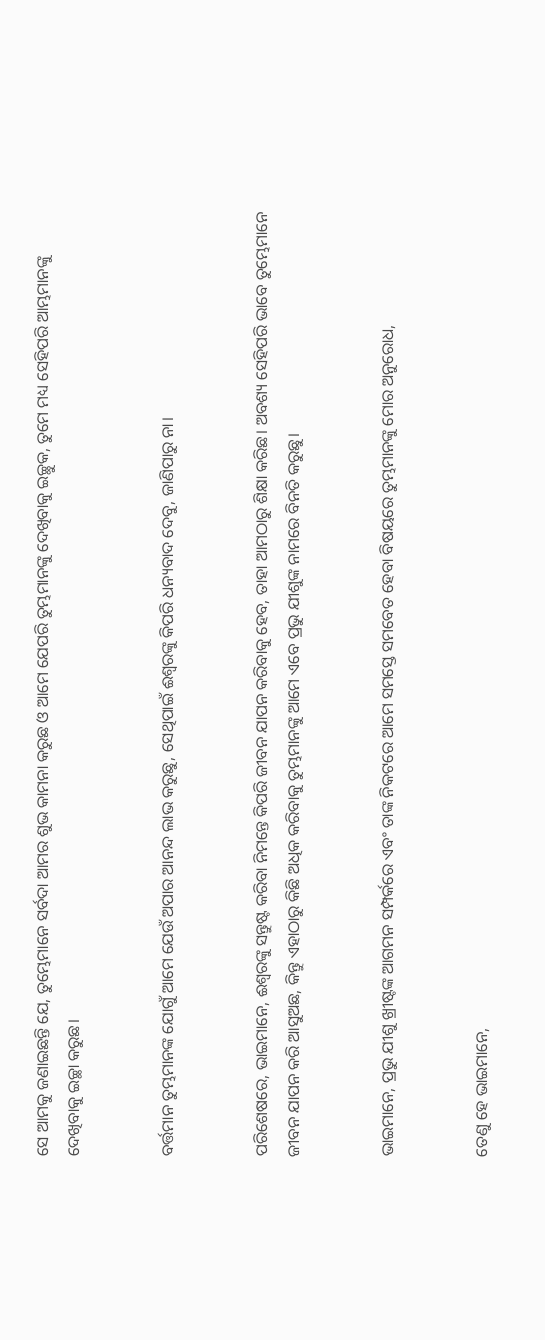ସେ ଆମକୁ ଜଣାଇଛନ୍ତି ଯେ, ତୁମ୍ଭେମାନେ ସର୍ବଦା ଆମର ଶୁଭ କାମନା କରୁଛ ଓ ଆମେ ଯେପରି ତୁମ୍ଭମାନଙ୍କୁ ଦେଖିବାକୁ ଇଚ୍ଛୁକ, ତୁମେ ମଧ୍ୟ ସେହିପରି ଆମ୍ଭମାନଙ୍କୁ ଦେଖିବାକୁ ଇଚ୍ଛା କରୁଛ।


ବର୍ତ୍ତମାନ ତୁମ୍ଭମାନଙ୍କ ଯୋଗୁଁ ଆମେ ଯେଉଁ ଅପାର ଆନନ୍ଦ ଲାଭ କରୁଛୁ, ସେଥିପାଇଁ ଈଶ୍ୱରଙ୍କୁ କିପରି ଧନ୍ୟବାଦ ଦେବୁ, ଜାଣିପାରୁ ନା।


ପରିଶେଷରେ, ଭାଇମାନେ, ଈଶ୍ୱରଙ୍କୁ ସନ୍ତୁଷ୍ଟ କରିବା ନିମନ୍ତେ କିପରି ଜୀବନ ଯାପନ କରିବାକୁ ହେବ, ତାହା ଆମଠାରୁ ଶିକ୍ଷା କରିଛ। ଅବଶ୍ୟ ସେହିପରି ଭାବେ ତୁମ୍ଭେମାନେ ଜୀବନ ଯାପନ କରି ଆସୁଅଛ, କିନ୍ତୁ ଏହାଠାରୁ କିଛି ଅଧିକ କରିବାକୁ ତୁମ୍ଭମାନଙ୍କୁ ଆମେ ଏବେ ପ୍ରଭୁ ଯୀଶୁଙ୍କ ନାମରେ ବିନତି କରୁଛୁ।


ଭାଇମାନେ, ପ୍ରଭୁ ଯୀଶୁ ଖ୍ରୀଷ୍ଟଙ୍କ ଆଗମନ ସମ୍ପର୍କରେ ଏବଂ ତାଙ୍କ ନିକଟରେ ଆମେ ସମସ୍ତେ ସମବେତ ହେବା ବିଷୟରେ ତୁମ୍ଭମାନଙ୍କୁ ମୋର ଅନୁରୋଧ,


ତେଣୁ ହେ ଭାଇମାନେ,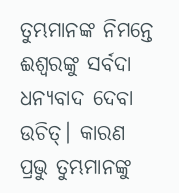ତୁମ୍ଭମାନଙ୍କ ନିମନ୍ତେ ଈଶ୍ୱରଙ୍କୁ ସର୍ବଦା ଧନ୍ୟବାଦ ଦେବା ଉଚିତ୍। କାରଣ ପ୍ରଭୁ ତୁମ୍ଭମାନଙ୍କୁ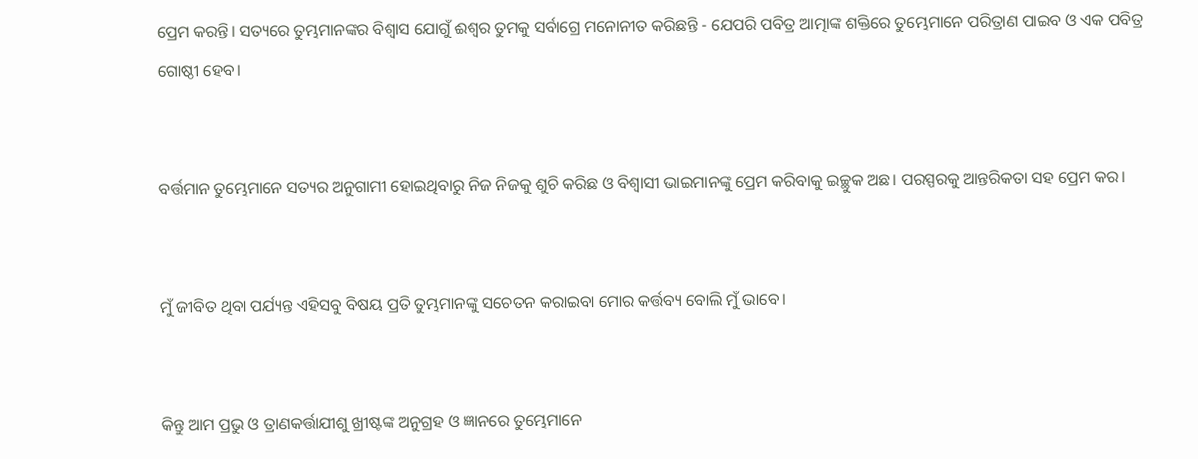ପ୍ରେମ କରନ୍ତି। ସତ୍ୟରେ ତୁମ୍ଭମାନଙ୍କର ବିଶ୍ୱାସ ଯୋଗୁଁ ଈଶ୍ୱର ତୁମକୁ ସର୍ବାଗ୍ରେ ମନୋନୀତ କରିଛନ୍ତି - ଯେପରି ପବିତ୍ର ଆତ୍ମାଙ୍କ ଶକ୍ତିରେ ତୁମ୍ଭେମାନେ ପରିତ୍ରାଣ ପାଇବ ଓ ଏକ ପବିତ୍ର ଗୋଷ୍ଠୀ ହେବ।


ବର୍ତ୍ତମାନ ତୁମ୍ଭେମାନେ ସତ୍ୟର ଅନୁଗାମୀ ହୋଇଥିବାରୁ ନିଜ ନିଜକୁ ଶୁଚି କରିଛ ଓ ବିଶ୍ୱାସୀ ଭାଇମାନଙ୍କୁ ପ୍ରେମ କରିବାକୁ ଇଚ୍ଛୁକ ଅଛ। ପରସ୍ପରକୁ ଆନ୍ତରିକତା ସହ ପ୍ରେମ କର।


ମୁଁ ଜୀବିତ ଥିବା ପର୍ଯ୍ୟନ୍ତ ଏହିସବୁ ବିଷୟ ପ୍ରତି ତୁମ୍ଭମାନଙ୍କୁ ସଚେତନ କରାଇବା ମୋର କର୍ତ୍ତବ୍ୟ ବୋଲି ମୁଁ ଭାବେ।


କିନ୍ତୁ ଆମ ପ୍ରଭୁ ଓ ତ୍ରାଣକର୍ତ୍ତାଯୀଶୁ ଖ୍ରୀଷ୍ଟଙ୍କ ଅନୁଗ୍ରହ ଓ ଜ୍ଞାନରେ ତୁମ୍ଭେମାନେ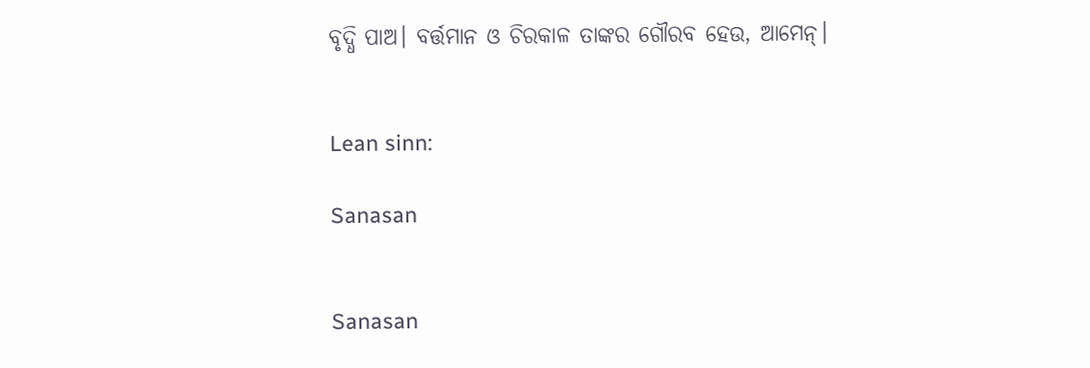ବୃଦ୍ଧି ପାଅ। ବର୍ତ୍ତମାନ ଓ ଚିରକାଳ ତାଙ୍କର ଗୌରବ ହେଉ, ଆମେନ୍।


Lean sinn:

Sanasan


Sanasan